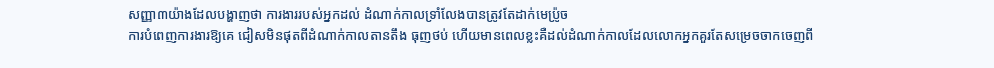សញ្ញា៣យ៉ាងដែលបង្ហាញថា ការងាររបស់អ្នកដល់ ដំណាក់កាលទ្រាំលែងបានត្រូវតែដាក់មេប្រ៉ូច
ការបំពេញការងារឱ្យគេ ជៀសមិនផុតពីដំណាក់កាលតានតឹង ធុញថប់ ហើយមានពេលខ្លះគឺដល់ដំណាក់កាលដែលលោកអ្នកគួរតែសម្រេចចាកចេញពី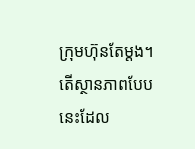ក្រុមហ៊ុនតែម្ដង។ តើស្ថានភាពបែបនេះដែល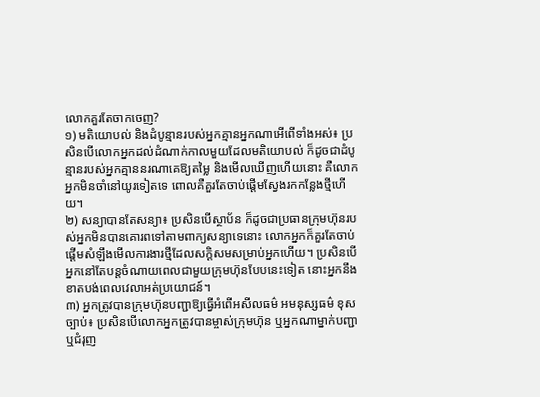លោកគួរតែចាកចេញ?
១) មតិយោបល់ និងដំបូន្មានរបស់អ្នកគ្មានអ្នកណាអើពើទាំងអស់៖ ប្រសិនបើលោកអ្នកដល់ដំណាក់កាលមួយដែលមតិយោបល់ ក៏ដូចជាដំបូន្មានរបស់អ្នកគ្មាននរណាគេឱ្យតម្លៃ និងមើលឃើញហើយនោះ គឺលោកអ្នកមិនចាំនៅយូរទៀតទេ ពោលគឺគួរតែចាប់ផ្ដើមស្វែងរកកន្លែងថ្មីហើយ។
២) សន្យាបានតែសន្យា៖ ប្រសិនបើស្ថាប័ន ក៏ដូចជាប្រធានក្រុមហ៊ុនរបស់អ្នកមិនបានគោរពទៅតាមពាក្យសន្យាទេនោះ លោកអ្នកក៏គួរតែចាប់ផ្ដើមសំឡឹងមើលការងារថ្មីដែលសក្ដិសមសម្រាប់អ្នកហើយ។ ប្រសិនបើអ្នកនៅតែបន្តចំណាយពេលជាមួយក្រុមហ៊ុនបែបនេះទៀត នោះអ្នកនឹងខាតបង់ពេលវេលាអត់ប្រយោជន៍។
៣) អ្នកត្រូវបានក្រុមហ៊ុនបញ្ជាឱ្យធ្វើអំពើអសីលធម៌ អមនុស្សធម៌ ខុសច្បាប់៖ ប្រសិនបើលោកអ្នកត្រូវបានម្ចាស់ក្រុមហ៊ុន ឬអ្នកណាម្នាក់បញ្ជា ឬជំរុញ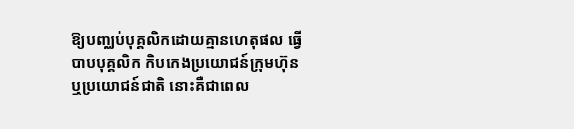ឱ្យបញ្ឈប់បុគ្គលិកដោយគ្មានហេតុផល ធ្វើបាបបុគ្គលិក កិបកេងប្រយោជន៍ក្រុមហ៊ុន ឬប្រយោជន៍ជាតិ នោះគឺជាពេល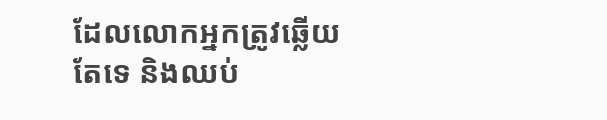ដែលលោកអ្នកត្រូវឆ្លើយតែទេ និងឈប់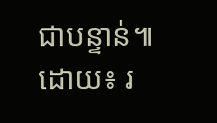ជាបន្ទាន់៕
ដោយ៖ រ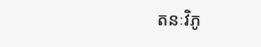តនៈវិភូ